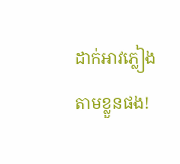ដាក់អាវភ្លៀងតាមខ្លួនផង!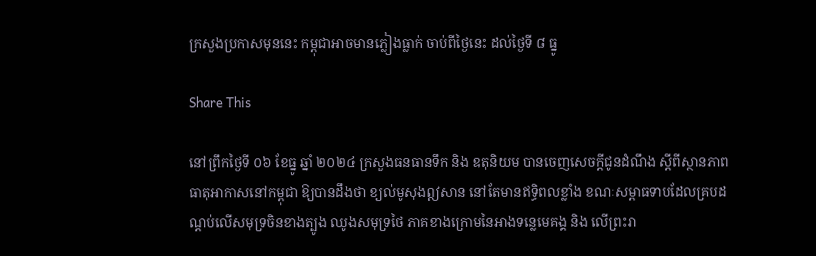ក្រសួងប្រកាសមុននេះ កម្ពុជាអាចមានភ្លៀងធ្លាក់ ចាប់ពីថ្ងៃនេះ ដល់ថ្ងៃទី ៨ ធ្នូ

Share This

នៅព្រឹកថ្ងៃទី ០៦ ខែធ្នូ ឆ្នាំ ២០២៤ ក្រសួងធនធានទឹក និង ឧតុនិយម បានចេញសេចក្ដីជូនដំណឹង ស្ដីពីស្ថានភាពធាតុអាកាសនៅកម្ពុជា ឱ្យបានដឹងថា ខ្យល់មូសុងឦសាន នៅតែមានឥទ្ធិពលខ្លាំង ខណៈសម្ពាធទាបដែលគ្របដណ្តប់លើសមុទ្រចិនខាងត្បូង ឈូងសមុទ្រថៃ ភាគខាងក្រោមនៃអាងទន្លេមេគង្គ និង លើព្រះរា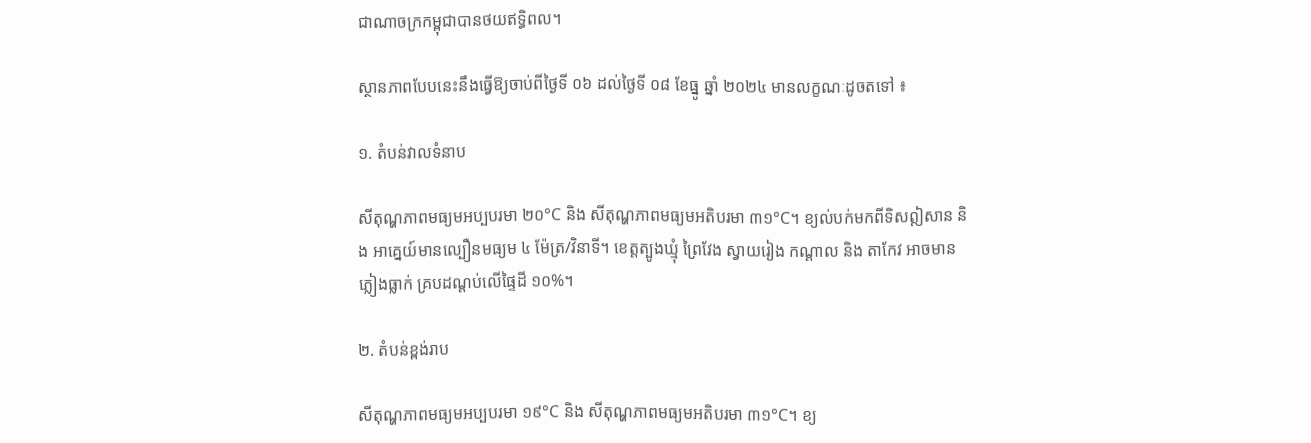ជាណាចក្រកម្ពុជាបានថយឥទ្ធិពល។

ស្ថានភាពបែបនេះនឹងធ្វើឱ្យចាប់ពីថ្ងៃទី ០៦ ដល់ថ្ងៃទី ០៨ ខែធ្នូ ឆ្នាំ ២០២៤ មានលក្ខណៈដូចតទៅ ៖

១. តំបន់វាលទំនាប

សីតុណ្ហភាពមធ្យមអប្បបរមា ២០°C និង សីតុណ្ហភាពមធ្យមអតិបរមា ៣១°C។ ខ្យល់បក់មកពីទិសឦសាន និង អាគ្នេយ៍មានល្បឿនមធ្យម ៤ ម៉ែត្រ/វិនាទី។ ខេត្តត្បូងឃ្មុំ ព្រៃវែង ស្វាយរៀង កណ្តាល និង តាកែវ អាចមានភ្លៀងធ្លាក់ គ្របដណ្តប់លើផ្ទៃដី ១០%។

២. តំបន់ខ្ពង់រាប

សីតុណ្ហភាពមធ្យមអប្បបរមា ១៩°C និង សីតុណ្ហភាពមធ្យមអតិបរមា ៣១°C។ ខ្យ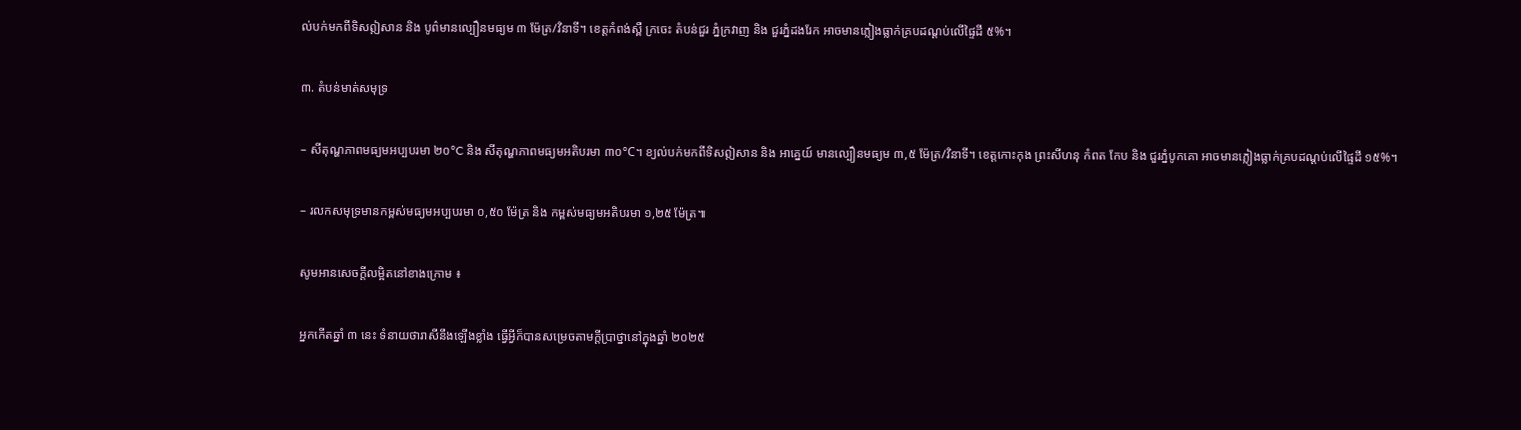ល់បក់មកពីទិសឦសាន និង បូព៌មានល្បឿនមធ្យម ៣ ម៉ែត្រ/វិនាទី។ ខេត្តកំពង់ស្ពឺ ក្រចេះ តំបន់ជួរ ភ្នំក្រវាញ និង ជួរភ្នំដងរែក អាចមានភ្លៀងធ្លាក់គ្របដណ្តប់លើផ្ទៃដី ៥%។

៣. តំបន់មាត់សមុទ្រ

– សីតុណ្ហភាពមធ្យមអប្បបរមា ២០°C និង សីតុណ្ហភាពមធ្យមអតិបរមា ៣០°C។ ខ្យល់បក់មកពីទិសឦសាន និង អាគ្នេយ៍ មានល្បឿនមធ្យម ៣,៥ ម៉ែត្រ/វិនាទី។ ខេត្តកោះកុង ព្រះសីហនុ កំពត កែប និង ជួរភ្នំបូកគោ អាចមានភ្លៀងធ្លាក់គ្របដណ្តប់លើផ្ទៃដី ១៥%។

– រលកសមុទ្រមានកម្ពស់មធ្យមអប្បបរមា ០,៥០ ម៉ែត្រ និង កម្ពស់មធ្យមអតិបរមា ១,២៥ ម៉ែត្រ៕

សូមអានសេចក្ដីលម្អិតនៅខាងក្រោម ៖

អ្នកកើតឆ្នាំ ៣ នេះ ទំនាយថារាសីនឹងឡើងខ្លាំង ធ្វើអ្វីក៏បានសម្រេចតាមក្ដីប្រាថ្នានៅក្នុងឆ្នាំ ២០២៥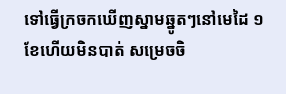ទៅធ្វើក្រចកឃើញស្នាមឆ្នូតៗនៅមេដៃ ១ ខែហើយមិនបាត់ សម្រេចចិ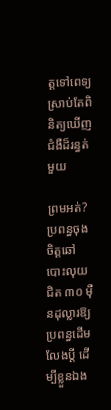ត្តទៅពេទ្យ ស្រាប់តែពិនិត្យឃើញជំងឺដ៏រន្ធត់មួយ

ព្រមអត់? ប្រពន្ធចុងចិត្តឆៅបោះលុយជិត ៣០ ម៉ឺនដុល្លារឱ្យប្រពន្ធដើមលែងប្តី ដើម្បីខ្លួនឯង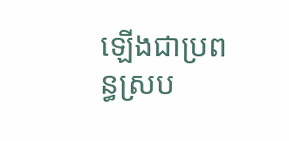ឡើងជាប្រពន្ធស្រប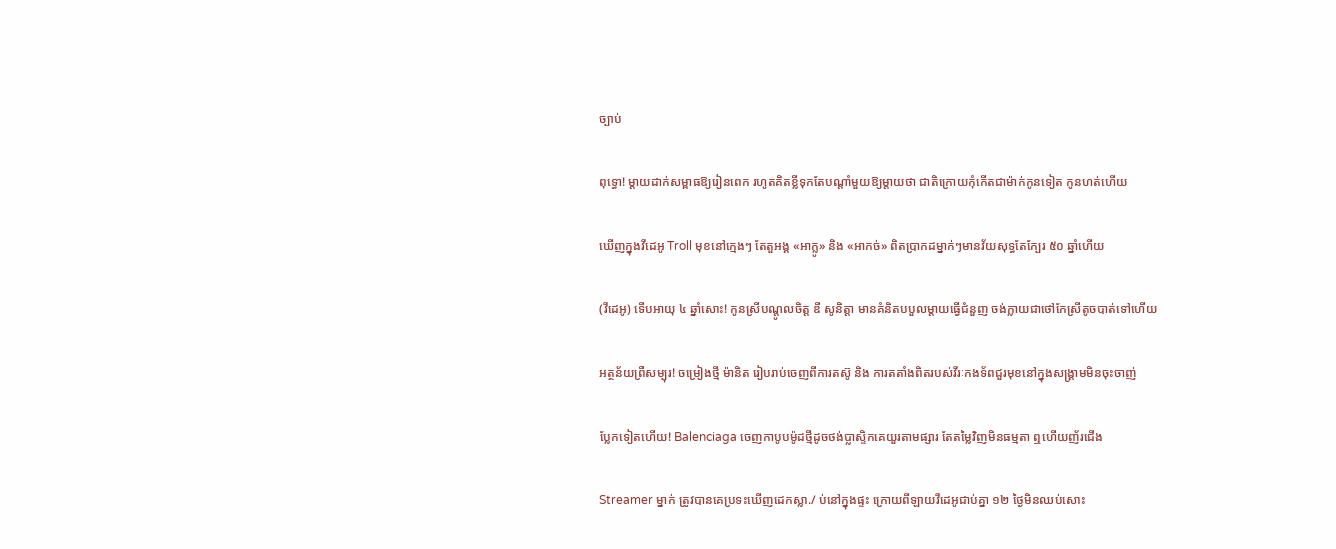ច្បាប់

ពុទ្ធោ! ម្ដាយដាក់សម្ពាធឱ្យរៀនពេក រហូតគិតខ្លីទុកតែបណ្ដាំមួយឱ្យម្តាយថា ជាតិក្រោយកុំកើតជាម៉ាក់កូនទៀត កូនហត់ហើយ

ឃើញក្នុងវីដេអូ Troll មុខនៅក្មេងៗ តែតួអង្គ «អាក្លូ» និង «អាកច់» ពិតប្រាកដម្នាក់ៗមានវ័យសុទ្ធតែក្បែរ ៥០ ឆ្នាំហើយ

(វីដេអូ) ទើបអាយុ ៤ ឆ្នាំសោះ! កូនស្រីបណ្ដូលចិត្ត ឌី សូនិត្តា មានគំនិតបបួលម្ដាយធ្វើជំនួញ ចង់ក្លាយជាថៅកែស្រីតូចបាត់ទៅហើយ

អត្ថន័យព្រឺសម្បុរ! ចម្រៀងថ្មី ម៉ានិត រៀបរាប់ចេញពីការតស៊ូ និង ការតតាំងពិតរបស់វីរៈកងទ័ពជួរមុខនៅក្នុងសង្រ្គាមមិនចុះចាញ់

ប្លែកទៀតហើយ! Balenciaga ចេញកាបូបម៉ូដថ្មីដូចថង់ប្លាស្ទិកគេយួរតាមផ្សារ តែតម្លៃវិញមិនធម្មតា ឮហើយញ័រជើង

Streamer ម្នាក់ ត្រូវបានគេប្រទះឃើញដេកស្លា./ ប់នៅក្នុងផ្ទះ ក្រោយពីឡាយវីដេអូជាប់គ្នា ១២ ថ្ងៃមិនឈប់សោះ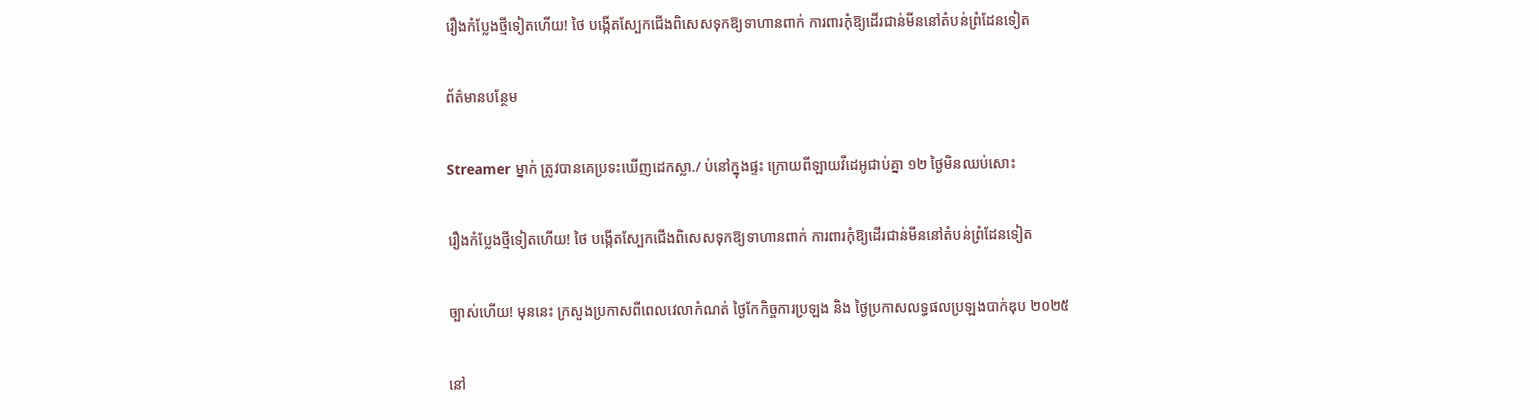រឿងកំប្លែងថ្មីទៀតហើយ! ថៃ បង្កើតស្បែកជើងពិសេសទុកឱ្យទាហានពាក់ ការពារកុំឱ្យដើរជាន់មីននៅតំបន់ព្រំដែនទៀត

ព័ត៌មានបន្ថែម

Streamer ម្នាក់ ត្រូវបានគេប្រទះឃើញដេកស្លា./ ប់នៅក្នុងផ្ទះ ក្រោយពីឡាយវីដេអូជាប់គ្នា ១២ ថ្ងៃមិនឈប់សោះ

រឿងកំប្លែងថ្មីទៀតហើយ! ថៃ បង្កើតស្បែកជើងពិសេសទុកឱ្យទាហានពាក់ ការពារកុំឱ្យដើរជាន់មីននៅតំបន់ព្រំដែនទៀត

ច្បាស់ហើយ! មុននេះ ក្រសួងប្រកាសពីពេលវេលាកំណត់ ថ្ងៃកែកិច្ចការប្រឡង និង ថ្ងៃប្រកាសលទ្ធផលប្រឡងបាក់ឌុប ២០២៥

នៅ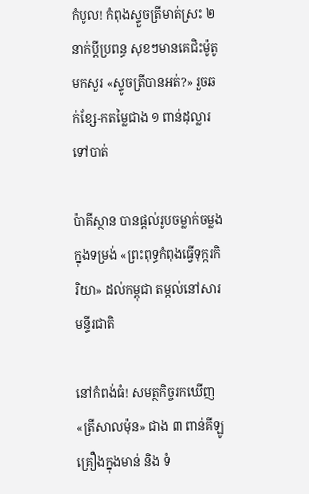កំបូល! កំពុងស្ទួចត្រីមាត់ស្រះ ២ នាក់ប្ដីប្រពន្ធ សុខៗមានគេជិះម៉ូតូមកសួរ «ស្ទូចត្រីបានអត់?» រួចឆក់ខ្សែ-កតម្លៃជាង ១ ពាន់ដុល្លារទៅបាត់

ប៉ាគីស្ថាន បានផ្តល់រូបចម្លាក់ចម្លងក្នុងទម្រង់ «ព្រះពុទ្ធកំពុងធ្វើទុក្ករកិរិយា» ដល់កម្ពុជា តម្កល់នៅសារមន្ទីរជាតិ

នៅកំពង់ធំ! សមត្ថកិច្ចរកឃើញ «ត្រីសាលម៉ុន» ជាង ៣ ពាន់គីឡូ គ្រឿងក្នុងមាន់ និង ទំ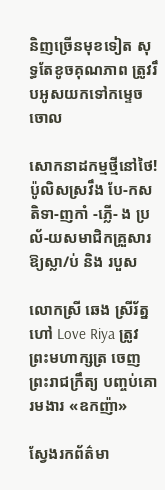និញច្រើនមុខទៀត សុទ្ធតែខូចគុណភាព ត្រូវរឹបអូសយកទៅកម្ទេចចោល

សោកនាដកម្មថ្មីនៅថៃ! ប៉ូលិសស្រវឹង បែ-កសតិទា-ញកាំ -ភ្លើ- ង ប្រល័-យសមាជិកគ្រួសារឱ្យស្លា/ប់ និង របួស

លោកស្រី ឆេង ស្រីរ័ត្ន ហៅ Love Riya ត្រូវព្រះមហាក្សត្រ ចេញព្រះរាជក្រឹត្យ បញ្ចប់គោរមងារ «ឧកញ៉ា»

ស្វែងរកព័ត៌មា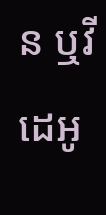ន ឬវីដេអូ